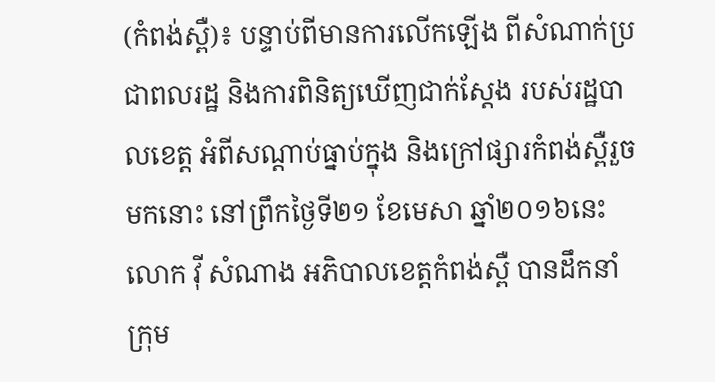(កំពង់ស្ពឺ)៖ បន្ទាប់ពីមានការលើកឡើង ពីសំណាក់ប្រជាពលរដ្ឋ និងការពិនិត្យឃើញជាក់ស្តែង របស់រដ្ឋបាលខេត្ត អំពីសណ្តាប់ធ្នាប់ក្នុង និងក្រៅផ្សារកំពង់ស្ពឺរួចមកនោះ នៅព្រឹកថ្ងៃទី២១ ខែមេសា ឆ្នាំ២០១៦នេះ លោក វ៉ី សំណាង អភិបាលខេត្តកំពង់ស្ពឺ បានដឹកនាំក្រុម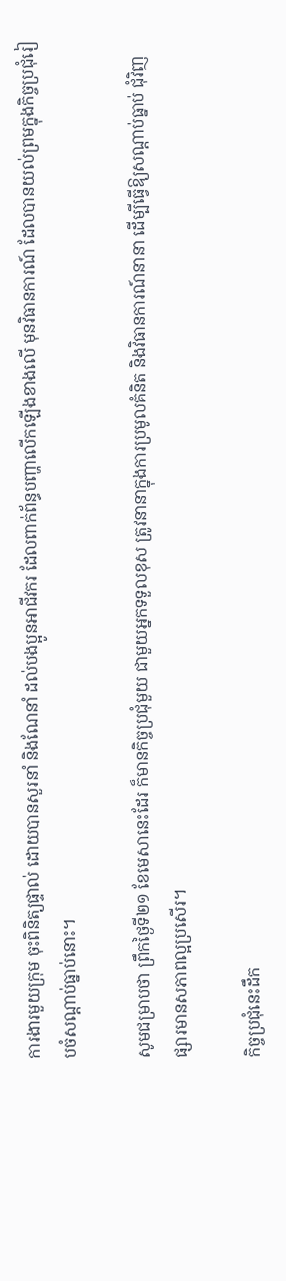ការងារមួយក្រុម ចុះពិនិត្យផ្ទាល់ ដោយបានសួរនាំ និងណែនាំ ដល់បងប្អូនអាជីវករ ដែលពាក់ព័ន្ធបញ្ហាលើកឡើងខាងលើ មុនវិធានការណ៍ ដែលបានយល់ព្រមក្នុងកិច្ចប្រជុំរៀបចំសណ្តាប់ធ្នាប់នោះ។

សូមជម្រាបថា ព្រឹកថ្ងៃទី២១ ខែមេសានេះដែរ ក៏មានកិច្ចប្រជុំមួយ ជាមួយអ្នកទទួលខុស ត្រូវនានាក្នុងការប្រមូលគំនិត និងវិធានការណ៍នានា ដើម្បីធ្វើឱ្យសណ្តាប់ធ្នាប់ ជុំវិញផ្សារមានសភាពល្អប្រសើរ។

កិច្ចប្រជុំនេះដឹក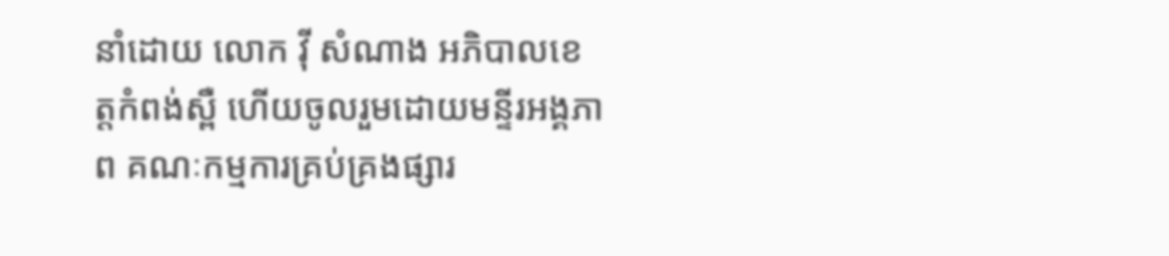នាំដោយ លោក វ៉ី សំណាង អភិបាលខេត្តកំពង់ស្ពឺ ហើយចូលរួមដោយមន្ទីរអង្គភាព គណៈកម្មការគ្រប់គ្រងផ្សារ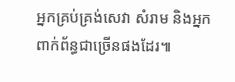អ្នកគ្រប់គ្រង់សេវា សំរាម និងអ្នកពាក់ព័ន្ធជាច្រើនផងដែរ៕